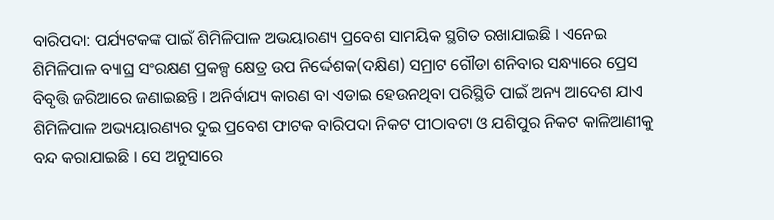ବାରିପଦା: ପର୍ଯ୍ୟଟକଙ୍କ ପାଇଁ ଶିମିଳିପାଳ ଅଭୟାରଣ୍ୟ ପ୍ରବେଶ ସାମୟିକ ସ୍ଥଗିତ ରଖାଯାଇଛି । ଏନେଇ ଶିମିଳିପାଳ ବ୍ୟାଘ୍ର ସଂରକ୍ଷଣ ପ୍ରକଳ୍ପ କ୍ଷେତ୍ର ଉପ ନିର୍ଦ୍ଦେଶକ(ଦକ୍ଷିଣ) ସମ୍ରାଟ ଗୌଡା ଶନିବାର ସନ୍ଧ୍ୟାରେ ପ୍ରେସ ବିବୃତ୍ତି ଜରିଆରେ ଜଣାଇଛନ୍ତି । ଅନିର୍ବାଯ୍ୟ କାରଣ ବା ଏଡାଇ ହେଉନଥିବା ପରିସ୍ଥିତି ପାଇଁ ଅନ୍ୟ ଆଦେଶ ଯାଏ ଶିମିଳିପାଳ ଅଭ୍ୟୟାରଣ୍ୟର ଦୁଇ ପ୍ରବେଶ ଫାଟକ ବାରିପଦା ନିକଟ ପୀଠାବଟା ଓ ଯଶିପୁର ନିକଟ କାଳିଆଣୀକୁ ବନ୍ଦ କରାଯାଇଛି । ସେ ଅନୁସାରେ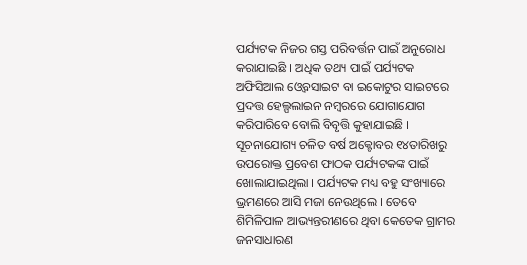ପର୍ଯ୍ୟଟକ ନିଜର ଗସ୍ତ ପରିବର୍ତ୍ତନ ପାଇଁ ଅନୁରୋଧ କରାଯାଇଛି । ଅଧିକ ତଥ୍ୟ ପାଇଁ ପର୍ଯ୍ୟଟକ ଅଫିସିଆଲ ଓ୍ବେବସାଇଟ ବା ଇକୋଟୁର ସାଇଟରେ ପ୍ରଦତ୍ତ ହେଲ୍ପଲାଇନ ନମ୍ବରରେ ଯୋଗାଯୋଗ କରିପାରିବେ ବୋଲି ବିବୃତ୍ତି କୁହାଯାଇଛି ।
ସୂଚନାଯୋଗ୍ୟ ଚଳିତ ବର୍ଷ ଅକ୍ଟୋବର ୧୪ତାରିଖରୁ ଉପରୋକ୍ତ ପ୍ରବେଶ ଫାଠକ ପର୍ଯ୍ୟଟକଙ୍କ ପାଇଁ ଖୋଲାଯାଇଥିଲା । ପର୍ଯ୍ୟଟକ ମଧ୍ୟ ବହୁ ସଂଖ୍ୟାରେ ଭ୍ରମଣରେ ଆସି ମଜା ନେଉଥିଲେ । ତେବେ ଶିମିଳିପାଳ ଆଭ୍ୟନ୍ତରୀଣରେ ଥିବା କେତେକ ଗ୍ରାମର ଜନସାଧାରଣ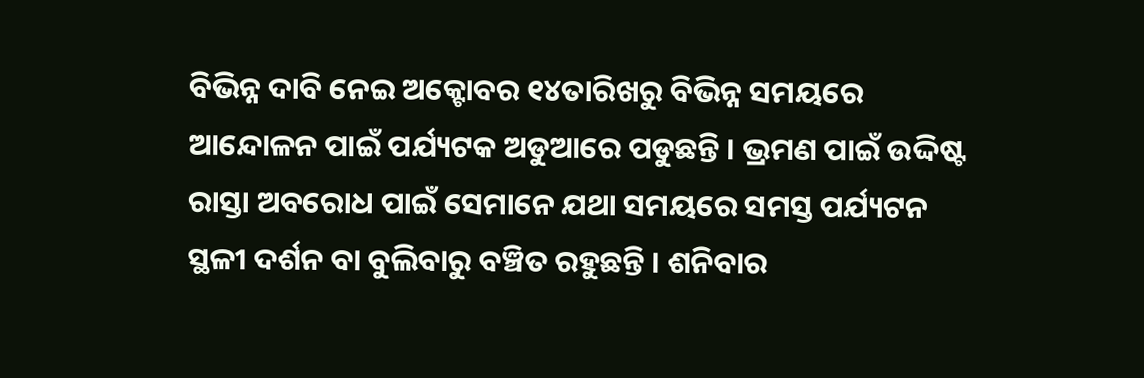ବିଭିନ୍ନ ଦାବି ନେଇ ଅକ୍ଟୋବର ୧୪ତାରିଖରୁ ବିଭିନ୍ନ ସମୟରେ ଆନ୍ଦୋଳନ ପାଇଁ ପର୍ଯ୍ୟଟକ ଅଡୁଆରେ ପଡୁଛନ୍ତି । ଭ୍ରମଣ ପାଇଁ ଉଦ୍ଦିଷ୍ଟ ରାସ୍ତା ଅବରୋଧ ପାଇଁ ସେମାନେ ଯଥା ସମୟରେ ସମସ୍ତ ପର୍ଯ୍ୟଟନ ସ୍ଥଳୀ ଦର୍ଶନ ବା ବୁଲିବାରୁ ବଞ୍ଚିତ ରହୁଛନ୍ତି । ଶନିବାର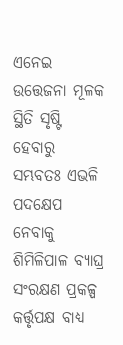ଏନେଇ ଉତ୍ତେଜନା ମୂଳକ ସ୍ଥିତି ସୃଷ୍ଟି ହେବାରୁ ସମ୍ଭବତଃ ଏଭଳି ପଦକ୍ଷେପ ନେବାକୁ ଶିମିଳିପାଳ ବ୍ୟାଘ୍ର ସଂରକ୍ଷଣ ପ୍ରକଳ୍ପ କର୍ତ୍ତୃପକ୍ଷ ବାଧ୍ୟ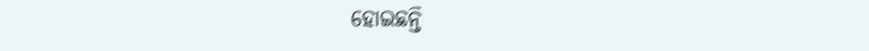ହୋଇଛନ୍ତି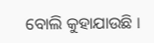ବୋଲି କୁହାଯାଉଛି ।